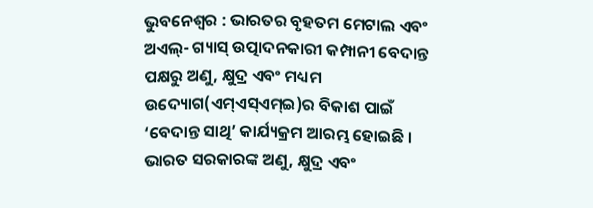ଭୁବନେଶ୍ୱର : ଭାରତର ବୃହତମ ମେଟାଲ ଏବଂ ଅଏଲ୍- ଗ୍ୟାସ୍ ଉତ୍ପାଦନକାରୀ କମ୍ପାନୀ ବେଦାନ୍ତ ପକ୍ଷରୁ ଅଣୁ, କ୍ଷୁଦ୍ର ଏବଂ ମଧ୍ୟମ ଉଦ୍ୟୋଗ(ଏମ୍ଏସ୍ଏମ୍ଇ)ର ବିକାଶ ପାଇଁ ‘ବେଦାନ୍ତ ସାଥି’ କାର୍ଯ୍ୟକ୍ରମ ଆରମ୍ଭ ହୋଇଛି । ଭାରତ ସରକାରଙ୍କ ଅଣୁ, କ୍ଷୁଦ୍ର ଏବଂ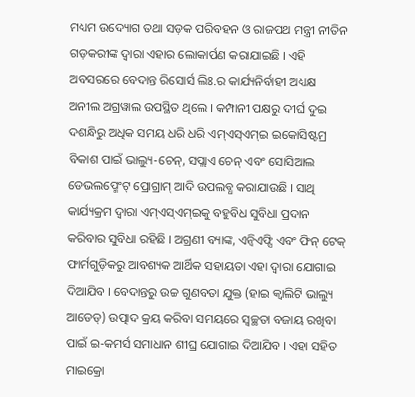ମଧ୍ୟମ ଉଦ୍ୟୋଗ ତଥା ସଡ଼କ ପରିବହନ ଓ ରାଜପଥ ମନ୍ତ୍ରୀ ନୀତିନ ଗଡ଼କରୀଙ୍କ ଦ୍ୱାରା ଏହାର ଲୋକାର୍ପଣ କରାଯାଇଛି । ଏହି ଅବସରରେ ବେଦାନ୍ତ ରିସୋର୍ସ ଲିଃ.ର କାର୍ଯ୍ୟନିର୍ବାହୀ ଅଧ୍ୟକ୍ଷ ଅନୀଲ ଅଗ୍ରୱାଲ ଉପସ୍ଥିତ ଥିଲେ । କମ୍ପାନୀ ପକ୍ଷରୁ ଦୀର୍ଘ ଦୁଇ ଦଶନ୍ଧିରୁ ଅଧିକ ସମୟ ଧରି ଧରି ଏମ୍ଏସ୍ଏମ୍ଇ ଇକୋସିଷ୍ଟମ୍ର ବିକାଶ ପାଇଁ ଭାଲ୍ୟୁ-ଚେନ୍, ସପ୍ଲାଏ ଚେନ୍ ଏବଂ ସୋସିଆଲ ଡେଭଲପ୍ମେଂଟ୍ ପ୍ରୋଗ୍ରାମ୍ ଆଦି ଉପଲବ୍ଧ କରାଯାଉଛି । ସାଥି କାର୍ଯ୍ୟକ୍ରମ ଦ୍ୱାରା ଏମ୍ଏସ୍ଏମ୍ଇକୁ ବହୁବିଧ ସୁବିଧା ପ୍ରଦାନ କରିବାର ସୁବିଧା ରହିଛି । ଅଗ୍ରଣୀ ବ୍ୟାଙ୍କ, ଏନ୍ବିଏଫ୍ସି ଏବଂ ଫିନ୍ ଟେକ୍ ଫାର୍ମଗୁଡ଼ିକରୁ ଆବଶ୍ୟକ ଆର୍ଥିକ ସହାୟତା ଏହା ଦ୍ୱାରା ଯୋଗାଇ ଦିଆଯିବ । ବେଦାନ୍ତରୁ ଉଚ୍ଚ ଗୁଣବତା ଯୁକ୍ତ (ହାଇ କ୍ୱାଲିଟି ଭାଲ୍ୟୁ ଆଡେଡ୍) ଉତ୍ପାଦ କ୍ରୟ କରିବା ସମୟରେ ସ୍ୱଚ୍ଛତା ବଜାୟ ରଖିବା ପାଇଁ ଇ-କମର୍ସ ସମାଧାନ ଶୀଘ୍ର ଯୋଗାଇ ଦିଆଯିବ । ଏହା ସହିତ ମାଇକ୍ରୋ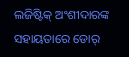ଲଜିଷ୍ଟିକ୍ ଅଂଶୀଦାରଙ୍କ ସହାୟତାରେ ଡୋର୍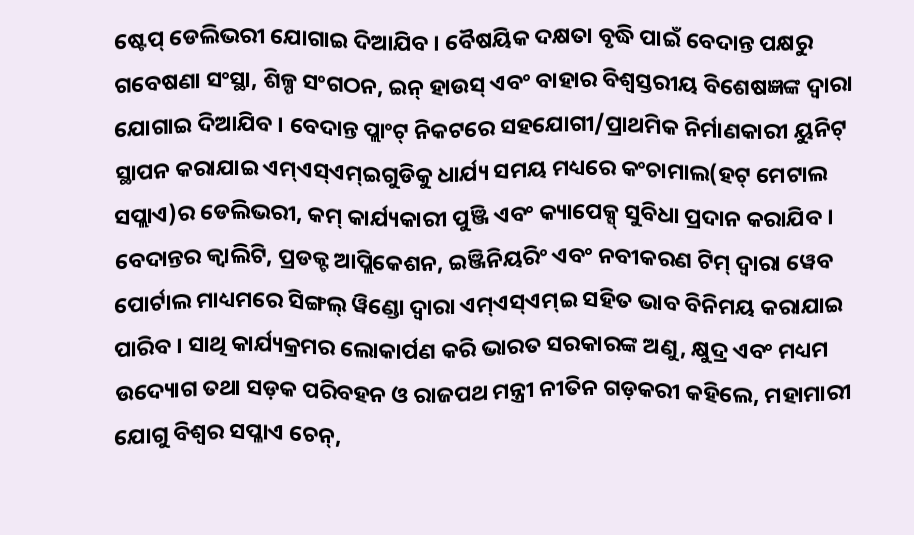ଷ୍ଟେପ୍ ଡେଲିଭରୀ ଯୋଗାଇ ଦିଆଯିବ । ବୈଷୟିକ ଦକ୍ଷତା ବୃଦ୍ଧି ପାଇଁ ବେଦାନ୍ତ ପକ୍ଷରୁ ଗବେଷଣା ସଂସ୍ଥା, ଶିଳ୍ପ ସଂଗଠନ, ଇନ୍ ହାଉସ୍ ଏବଂ ବାହାର ବିଶ୍ୱସ୍ତରୀୟ ବିଶେଷଜ୍ଞଙ୍କ ଦ୍ୱାରା ଯୋଗାଇ ଦିଆଯିବ । ବେଦାନ୍ତ ପ୍ଲାଂଟ୍ ନିକଟରେ ସହଯୋଗୀ/ପ୍ରାଥମିକ ନିର୍ମାଣକାରୀ ୟୁନିଟ୍ ସ୍ଥାପନ କରାଯାଇ ଏମ୍ଏସ୍ଏମ୍ଇଗୁଡିକୁ ଧାର୍ଯ୍ୟ ସମୟ ମଧ୍ୟରେ କଂଚାମାଲ(ହଟ୍ ମେଟାଲ ସପ୍ଲାଏ)ର ଡେଲିଭରୀ, କମ୍ କାର୍ଯ୍ୟକାରୀ ପୁଞ୍ଜି ଏବଂ କ୍ୟାପେକ୍ସ୍ ସୁବିଧା ପ୍ରଦାନ କରାଯିବ । ବେଦାନ୍ତର କ୍ୱାଲିଟି, ପ୍ରଡକ୍ଟ ଆପ୍ଲିକେଶନ, ଇଞ୍ଜିନିୟରିଂ ଏବଂ ନବୀକରଣ ଟିମ୍ ଦ୍ୱାରା ୱେବ ପୋର୍ଟାଲ ମାଧ୍ୟମରେ ସିଙ୍ଗଲ୍ ୱିଣ୍ଡୋ ଦ୍ୱାରା ଏମ୍ଏସ୍ଏମ୍ଇ ସହିତ ଭାବ ବିନିମୟ କରାଯାଇ ପାରିବ । ସାଥି କାର୍ଯ୍ୟକ୍ରମର ଲୋକାର୍ପଣ କରି ଭାରତ ସରକାରଙ୍କ ଅଣୁ, କ୍ଷୁଦ୍ର ଏବଂ ମଧ୍ୟମ ଉଦ୍ୟୋଗ ତଥା ସଡ଼କ ପରିବହନ ଓ ରାଜପଥ ମନ୍ତ୍ରୀ ନୀତିନ ଗଡ଼କରୀ କହିଲେ, ମହାମାରୀ ଯୋଗୁ ବିଶ୍ୱର ସପ୍ଳାଏ ଚେନ୍,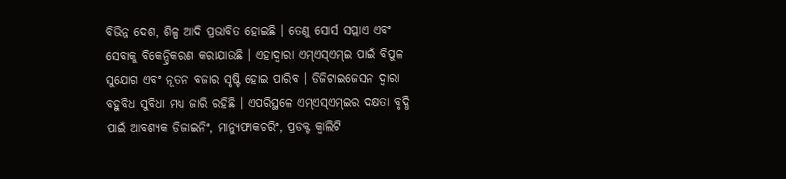ବିଭିନ୍ନ ଦେଶ, ଶିଳ୍ପ ଆଦି ପ୍ରଭାବିତ ହୋଇଛି । ତେଣୁ ସୋର୍ସ ସପ୍ଲାଏ ଏବଂ ସେବାକୁ ବିକେନ୍ଦ୍ରିକରଣ କରାଯାଉଛି । ଏହାଦ୍ୱାରା ଏମ୍ଏସ୍ଏମ୍ଇ ପାଇଁ ବିପୁଳ ସୁଯୋଗ ଏବଂ ନୂତନ ବଜାର ସୃଷ୍ଟି ହୋଇ ପାରିବ । ଡିଜିଟାଇଜେସନ ଦ୍ୱାରା ବହୁବିଧ ସୁବିଧା ମଧ୍ୟ ଜାରି ରହିଛି । ଏପରିସ୍ଥଳେ ଏମ୍ଏସ୍ଏମ୍ଇର ଦକ୍ଷତା ବୃଦ୍ଧି ପାଇଁ ଆବଶ୍ୟକ ଡିଜାଇନିଂ, ମାନ୍ୟୁଫାକଚରିଂ, ପ୍ରଡକ୍ଟ କ୍ୱାଲିଟି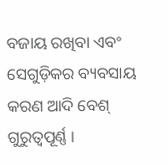ବଜାୟ ରଖିବା ଏବଂ ସେଗୁଡ଼ିକର ବ୍ୟବସାୟ କରଣ ଆଦି ବେଶ୍ ଗୁରୁତ୍ୱପୂର୍ଣ୍ଣ ।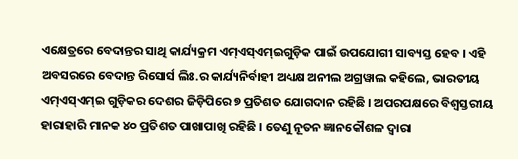ଏକ୍ଷେତ୍ରରେ ବେଦାନ୍ତର ସାଥି କାର୍ଯ୍ୟକ୍ରମ ଏମ୍ଏସ୍ଏମ୍ଇଗୁଡ଼ିକ ପାଇଁ ଉପଯୋଗୀ ସାବ୍ୟସ୍ତ ହେବ । ଏହି ଅବସରରେ ବେଦାନ୍ତ ରିସୋର୍ସ ଲିଃ.ର କାର୍ଯ୍ୟନିର୍ବାହୀ ଅଧ୍ୟକ୍ଷ ଅନୀଲ ଅଗ୍ରୱାଲ କହିଲେ, ଭାରତୀୟ ଏମ୍ଏସ୍ଏମ୍ଇ ଗୁଡ଼ିକର ଦେଶର ଜିଡ଼ିପିରେ ୭ ପ୍ରତିଶତ ଯୋଗଦାନ ରହିଛି । ଅପରପକ୍ଷରେ ବିଶ୍ୱସ୍ତରୀୟ ହାରାହାରି ମାନକ ୪୦ ପ୍ରତିଶତ ପାଖାପାଖି ରହିଛି । ତେଣୁ ନୂତନ ଜ୍ଞାନକୌଶଳ ଦ୍ୱାରା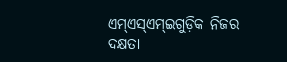ଏମ୍ଏସ୍ଏମ୍ଇଗୁଡ଼ିକ ନିଜର ଦକ୍ଷତା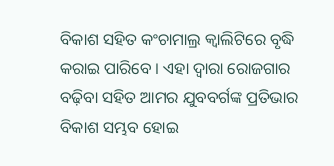ବିକାଶ ସହିତ କଂଚାମାଲ୍ର କ୍ୱାଲିଟିରେ ବୃଦ୍ଧି କରାଇ ପାରିବେ । ଏହା ଦ୍ୱାରା ରୋଜଗାର ବଢ଼ିବା ସହିତ ଆମର ଯୁବବର୍ଗଙ୍କ ପ୍ରତିଭାର ବିକାଶ ସମ୍ଭବ ହୋଇ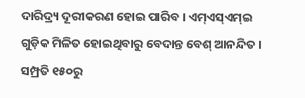ଦାରିଦ୍ର୍ୟ ଦୂରୀକରଣ ହୋଇ ପାରିବ । ଏମ୍ଏସ୍ଏମ୍ଇ ଗୁଡ଼ିକ ମିଳିତ ହୋଇଥିବାରୁ ବେଦାନ୍ତ ବେଶ୍ ଆନନ୍ଦିତ । ସମ୍ପ୍ରତି ୧୫୦ରୁ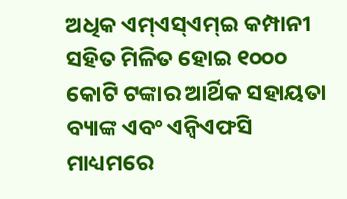ଅଧିକ ଏମ୍ଏସ୍ଏମ୍ଇ କମ୍ପାନୀ ସହିତ ମିଳିତ ହୋଇ ୧୦୦୦ କୋଟି ଟଙ୍କାର ଆର୍ଥିକ ସହାୟତା ବ୍ୟାଙ୍କ ଏବଂ ଏନ୍ବିଏଫସି ମାଧ୍ୟମରେ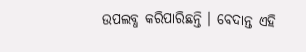ଉପଲବ୍ଧ କରିପାରିଛନ୍ତି । ବେଦାନ୍ତ ଏହି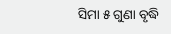ସିମା ୫ ଗୁଣା ବୃଦ୍ଧି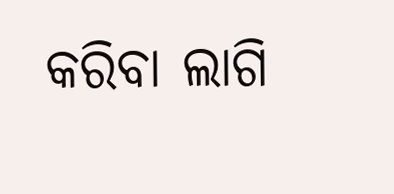କରିବା ଲାଗି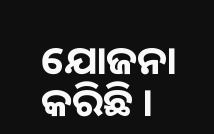ଯୋଜନା କରିଛି ।